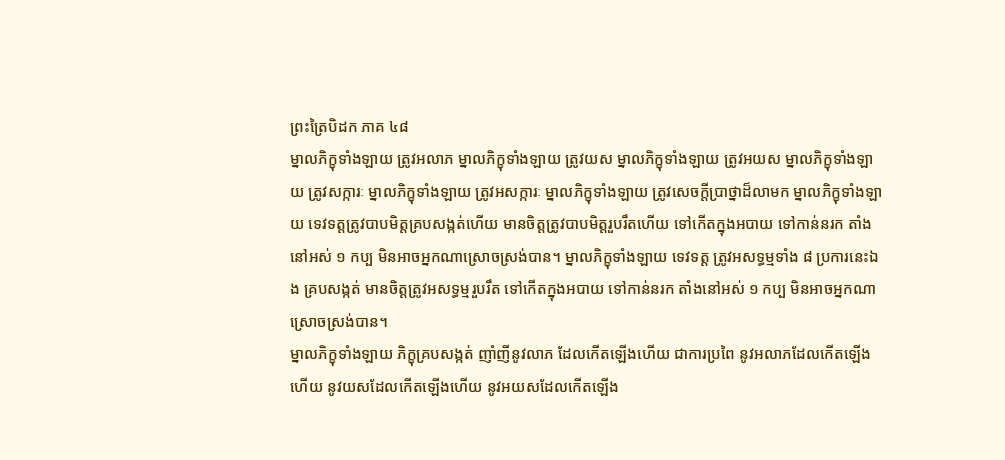ព្រះត្រៃបិដក ភាគ ៤៨
ម្នាលភិក្ខុទាំងឡាយ ត្រូវអលាភ ម្នាលភិក្ខុទាំងឡាយ ត្រូវយស ម្នាលភិក្ខុទាំងឡាយ ត្រូវអយស ម្នាលភិក្ខុទាំងឡាយ ត្រូវសក្ការៈ ម្នាលភិក្ខុទាំងឡាយ ត្រូវអសក្ការៈ ម្នាលភិក្ខុទាំងឡាយ ត្រូវសេចក្តីប្រាថ្នាដ៏លាមក ម្នាលភិក្ខុទាំងឡាយ ទេវទត្តត្រូវបាបមិត្តគ្របសង្កត់ហើយ មានចិត្តត្រូវបាបមិត្តរួបរឹតហើយ ទៅកើតក្នុងអបាយ ទៅកាន់នរក តាំងនៅអស់ ១ កប្ប មិនអាចអ្នកណាស្រោចស្រង់បាន។ ម្នាលភិក្ខុទាំងឡាយ ទេវទត្ត ត្រូវអសទ្ធម្មទាំង ៨ ប្រការនេះឯង គ្របសង្កត់ មានចិត្តត្រូវអសទ្ធម្មរួបរឹត ទៅកើតក្នុងអបាយ ទៅកាន់នរក តាំងនៅអស់ ១ កប្ប មិនអាចអ្នកណាស្រោចស្រង់បាន។
ម្នាលភិក្ខុទាំងឡាយ ភិក្ខុគ្របសង្កត់ ញាំញីនូវលាភ ដែលកើតឡើងហើយ ជាការប្រពៃ នូវអលាភដែលកើតឡើងហើយ នូវយសដែលកើតឡើងហើយ នូវអយសដែលកើតឡើង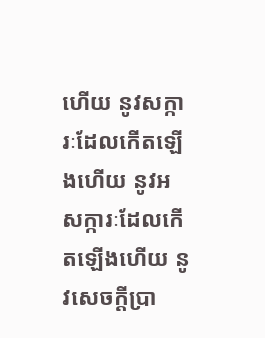ហើយ នូវសក្ការៈដែលកើតឡើងហើយ នូវអសក្ការៈដែលកើតឡើងហើយ នូវសេចក្ដីប្រា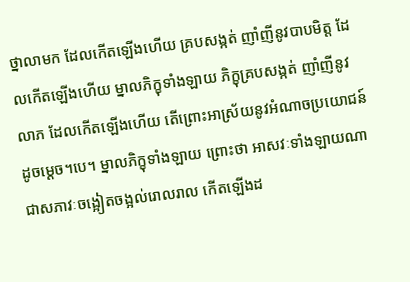ថ្នាលាមក ដែលកើតឡើងហើយ គ្របសង្កត់ ញាំញីនូវបាបមិត្ត ដែលកើតឡើងហើយ ម្នាលភិក្ខុទាំងឡាយ ភិក្ខុគ្របសង្កត់ ញាំញីនូវលាភ ដែលកើតឡើងហើយ តើព្រោះអាស្រ័យនូវអំណាចប្រយោជន៍ដូចម្ដេច។បេ។ ម្នាលភិក្ខុទាំងឡាយ ព្រោះថា អាសវៈទាំងឡាយណា ជាសភាវៈចង្អៀតចង្អល់រោលរាល កើតឡើងដ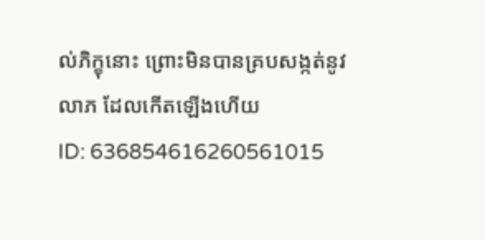ល់ភិក្ខុនោះ ព្រោះមិនបានគ្របសង្កត់នូវលាភ ដែលកើតឡើងហើយ
ID: 636854616260561015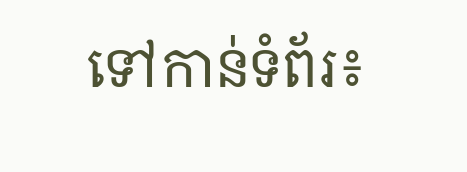ទៅកាន់ទំព័រ៖